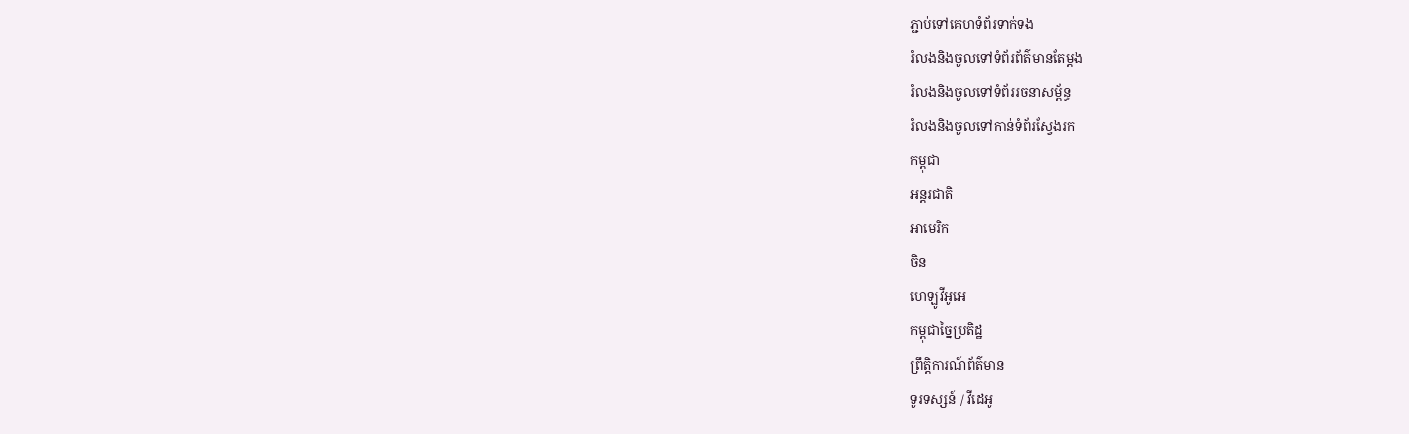ភ្ជាប់ទៅគេហទំព័រទាក់ទង
រំលងនិងចូលទៅទំព័រព័ត៌មានតែម្តង
រំលងនិងចូលទៅទំព័ររចនាសម្ព័ន្ធ
រំលងនិងចូលទៅកាន់ទំព័រស្វែងរក
កម្ពុជា
អន្តរជាតិ
អាមេរិក
ចិន
ហេឡូវីអូអេ
កម្ពុជាច្នៃប្រតិដ្ឋ
ព្រឹត្តិការណ៍ព័ត៌មាន
ទូរទស្សន៍ / វីដេអូ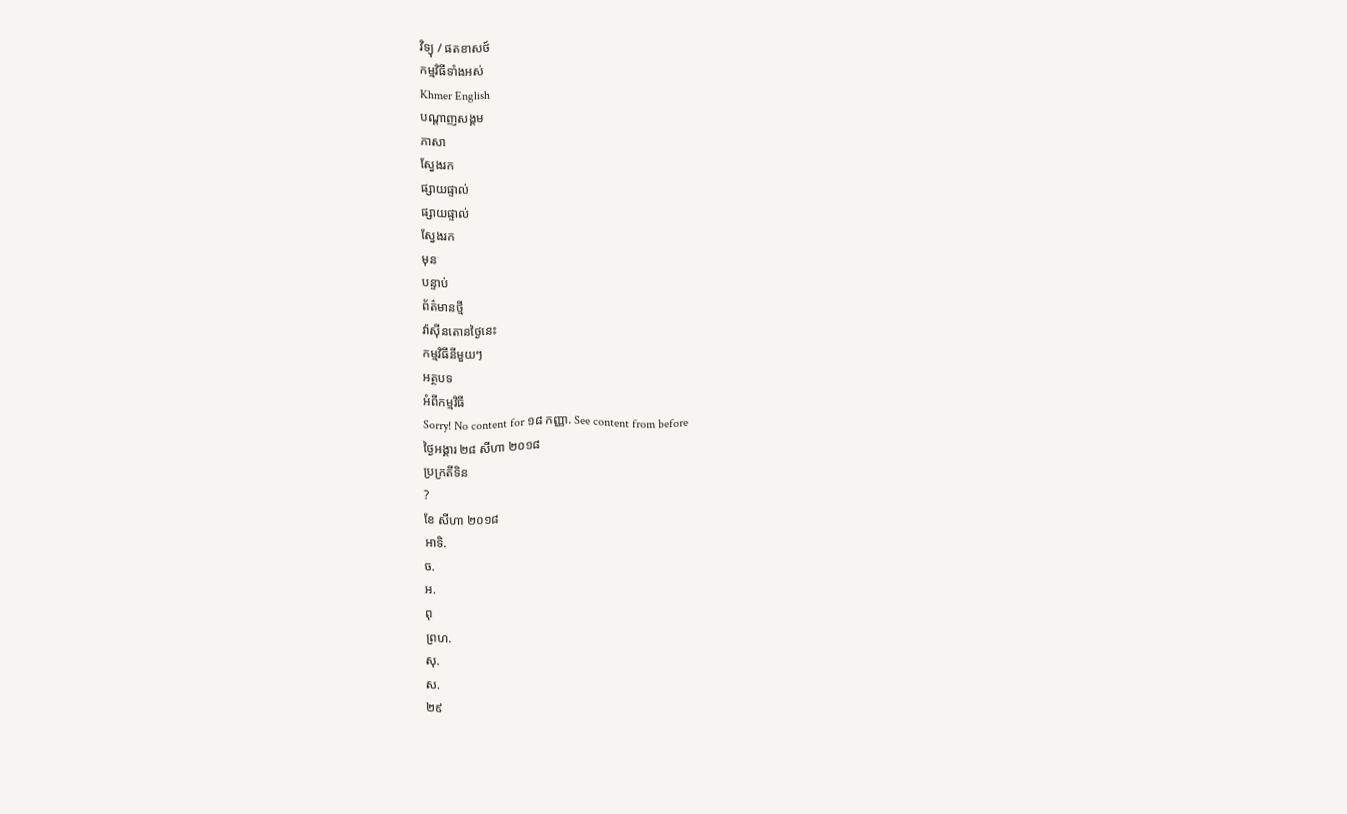វិទ្យុ / ផតខាសថ៍
កម្មវិធីទាំងអស់
Khmer English
បណ្តាញសង្គម
ភាសា
ស្វែងរក
ផ្សាយផ្ទាល់
ផ្សាយផ្ទាល់
ស្វែងរក
មុន
បន្ទាប់
ព័ត៌មានថ្មី
វ៉ាស៊ីនតោនថ្ងៃនេះ
កម្មវិធីនីមួយៗ
អត្ថបទ
អំពីកម្មវិធី
Sorry! No content for ១៨ កញ្ញា. See content from before
ថ្ងៃអង្គារ ២៨ សីហា ២០១៨
ប្រក្រតីទិន
?
ខែ សីហា ២០១៨
អាទិ.
ច.
អ.
ពុ
ព្រហ.
សុ.
ស.
២៩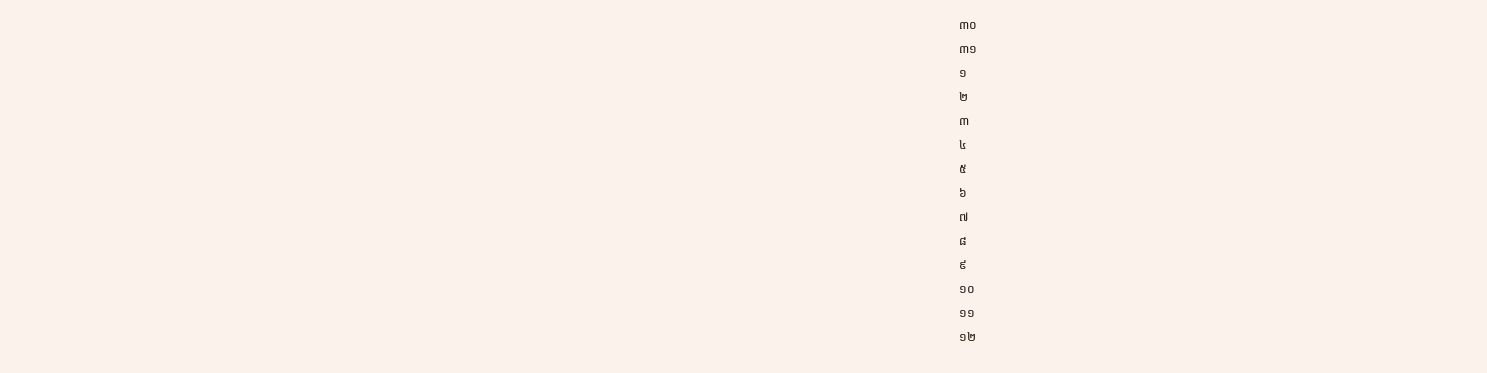៣០
៣១
១
២
៣
៤
៥
៦
៧
៨
៩
១០
១១
១២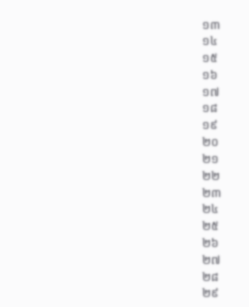១៣
១៤
១៥
១៦
១៧
១៨
១៩
២០
២១
២២
២៣
២៤
២៥
២៦
២៧
២៨
២៩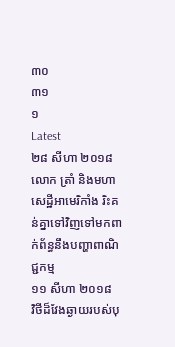៣០
៣១
១
Latest
២៨ សីហា ២០១៨
លោក ត្រាំ និងមហាសេដ្ឋីអាមេរិកាំង រិះគន់គ្នាទៅវិញទៅមកពាក់ព័ន្ធនឹងបញ្ហាពាណិជ្ជកម្ម
១១ សីហា ២០១៨
វិថីដ៏វែងឆ្ងាយរបស់បុ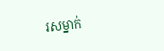រសម្នាក់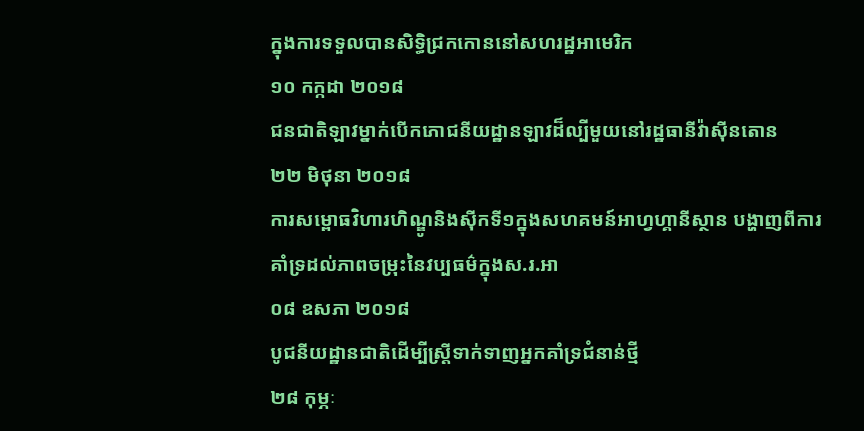ក្នុងការទទួលបានសិទ្ធិជ្រកកោននៅសហរដ្ឋអាមេរិក
១០ កក្កដា ២០១៨
ជនជាតិឡាវម្នាក់បើកភោជនីយដ្ឋានឡាវដ៏ល្បីមួយនៅរដ្ឋធានីវ៉ាស៊ីនតោន
២២ មិថុនា ២០១៨
ការសម្ពោធវិហារហិណ្ឌូនិងស៊ីកទី១ក្នុងសហគមន៍អាហ្វហ្គានីស្ថាន បង្ហាញពីការគាំទ្រដល់ភាពចម្រុះនៃវប្បធម៌ក្នុងស.រ.អា
០៨ ឧសភា ២០១៨
បូជនីយដ្ឋានជាតិដើម្បីស្ត្រីទាក់ទាញអ្នកគាំទ្រជំនាន់ថ្មី
២៨ កុម្ភៈ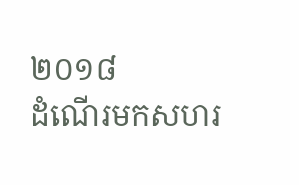២០១៨
ដំណើរមកសហរ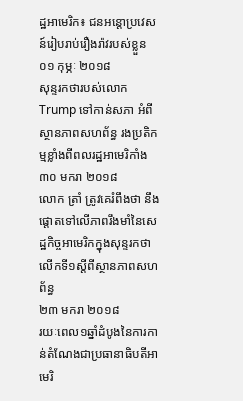ដ្ឋអាមេរិក៖ ជនអន្តោប្រវេសន៍រៀបរាប់រឿងរ៉ាវរបស់ខ្លួន
០១ កុម្ភៈ ២០១៨
សុន្ទរកថារបស់លោកTrump ទៅកាន់សភា អំពីស្ថានភាពសហព័ន្ធ រងប្រតិកម្មខ្លាំងពីពលរដ្ឋអាមេរិកាំង
៣០ មករា ២០១៨
លោក ត្រាំ ត្រូវគេរំពឹងថា នឹងផ្តោតទៅលើភាពរឹងមាំនៃសេដ្ឋកិច្ចអាមេរិកក្នុងសុន្ទរកថាលើកទី១ស្តីពីស្ថានភាពសហព័ន្ធ
២៣ មករា ២០១៨
រយៈពេល១ឆ្នាំដំបូងនៃការកាន់តំណែងជាប្រធានាធិបតីអាមេរិ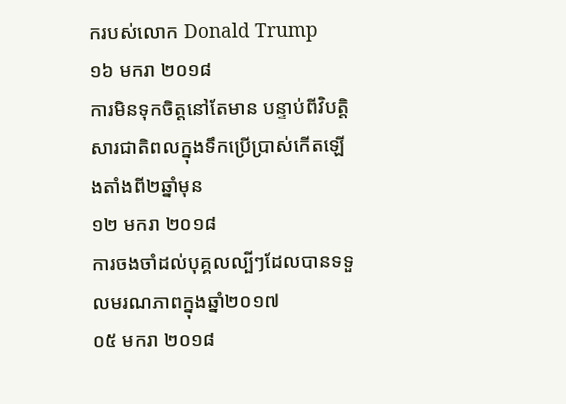ករបស់លោក Donald Trump
១៦ មករា ២០១៨
ការមិនទុកចិត្តនៅតែមាន បន្ទាប់ពីវិបត្តិសារជាតិពលក្នុងទឹកប្រើប្រាស់កើតឡើងតាំងពី២ឆ្នាំមុន
១២ មករា ២០១៨
ការចងចាំដល់បុគ្គលល្បីៗដែលបានទទួលមរណភាពក្នុងឆ្នាំ២០១៧
០៥ មករា ២០១៨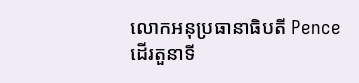លោកអនុប្រធានាធិបតី Pence ដើរតួនាទី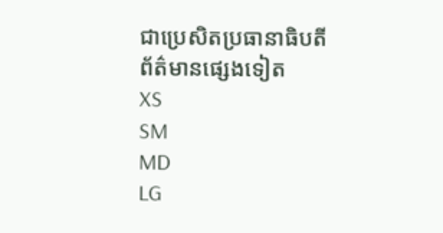ជាប្រេសិតប្រធានាធិបតី
ព័ត៌មានផ្សេងទៀត
XS
SM
MD
LG